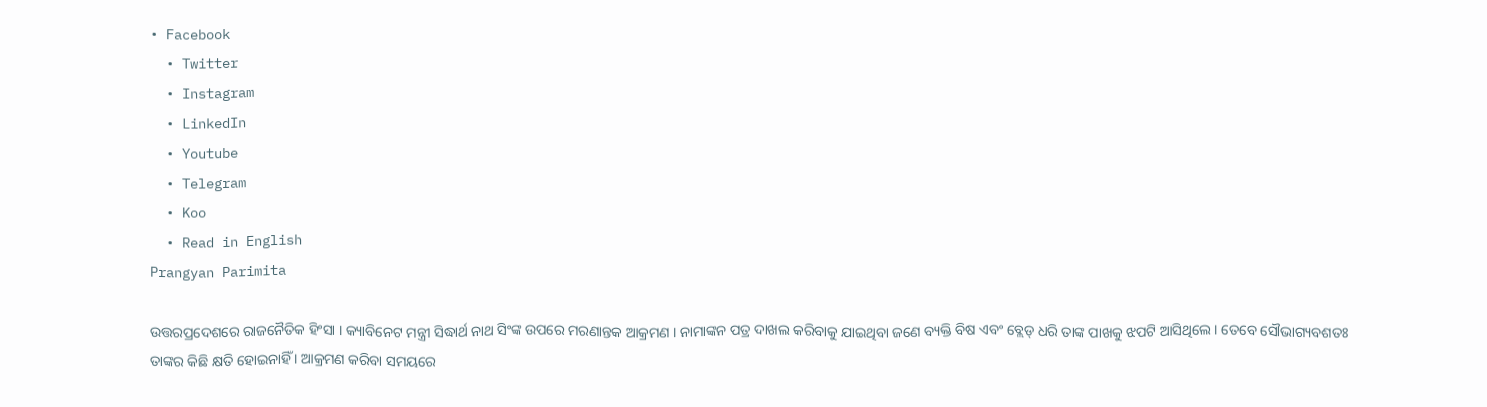• Facebook
  • Twitter
  • Instagram
  • LinkedIn
  • Youtube
  • Telegram
  • Koo
  • Read in English
Prangyan Parimita

ଉତ୍ତରପ୍ରଦେଶରେ ରାଜନୈତିକ ହିଂସା । କ୍ୟାବିନେଟ ମନ୍ତ୍ରୀ ସିଦ୍ଧାର୍ଥ ନାଥ ସିଂଙ୍କ ଉପରେ ମରଣାନ୍ତକ ଆକ୍ରମଣ । ନାମାଙ୍କନ ପତ୍ର ଦାଖଲ କରିବାକୁ ଯାଇଥିବା ଜଣେ ବ୍ୟକ୍ତି ବିଷ ଏବଂ ବ୍ଲେଡ୍ ଧରି ତାଙ୍କ ପାଖକୁ ଝପଟି ଆସିଥିଲେ । ତେବେ ସୌଭାଗ୍ୟବଶତଃ ତାଙ୍କର କିଛି କ୍ଷତି ହୋଇନାହିଁ । ଆକ୍ରମଣ କରିବା ସମୟରେ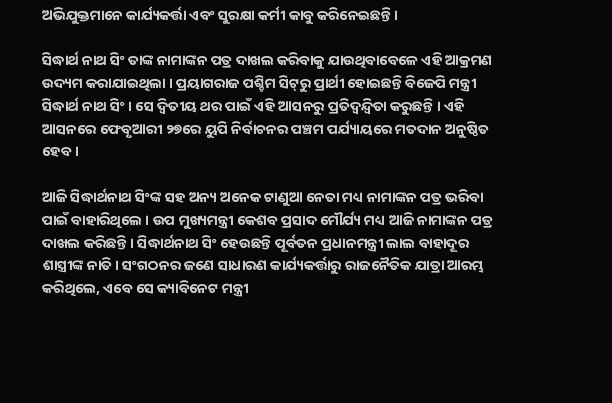ଅଭିଯୁକ୍ତମାନେ କାର୍ଯ୍ୟକର୍ତ୍ତା ଏବଂ ସୁରକ୍ଷା କର୍ମୀ କାବୁ କରିନେଇଛନ୍ତି ।

ସିଦ୍ଧାର୍ଥ ନାଥ ସିଂ ତାଙ୍କ ନାମାଙ୍କନ ପତ୍ର ଦାଖଲ କରିବାକୁ ଯାଉଥିବାବେଳେ ଏହି ଆକ୍ରମଣ ଉଦ୍ୟମ କରାଯାଇଥିଲା । ପ୍ରୟାଗରାଜ ପଶ୍ଚିମ ସିଟ୍‌ରୁ ପ୍ରାର୍ଥୀ ହୋଇଛନ୍ତି ବିଜେପି ମନ୍ତ୍ରୀ ସିଦ୍ଧାର୍ଥ ନାଥ ସିଂ । ସେ ଦ୍ୱିତୀୟ ଥର ପାଇଁ ଏହି ଆସନରୁ ପ୍ରତିଦ୍ୱନ୍ଦ୍ୱିତା କରୁଛନ୍ତି । ଏହି ଆସନରେ ଫେବୃଆରୀ ୨୭ରେ ୟୁପି ନିର୍ବାଚନର ପଞ୍ଚମ ପର୍ଯ୍ୟାୟରେ ମତଦାନ ଅନୁଷ୍ଠିତ ହେବ ।

ଆଜି ସିଦ୍ଧାର୍ଥନାଥ ସିଂଙ୍କ ସହ ଅନ୍ୟ ଅନେକ ଟାଣୁଆ ନେତା ମଧ୍ୟ ନାମାଙ୍କନ ପତ୍ର ଭରିବା ପାଇଁ ବାହାରିଥିଲେ । ଉପ ମୁଖ୍ୟମନ୍ତ୍ରୀ କେଶବ ପ୍ରସାଦ ମୌର୍ଯ୍ୟ ମଧ୍ୟ ଆଜି ନାମାଙ୍କନ ପତ୍ର ଦାଖଲ କରିଛନ୍ତି । ସିଦ୍ଧାର୍ଥନାଥ ସିଂ ହେଉଛନ୍ତି ପୂର୍ବତନ ପ୍ରଧାନମନ୍ତ୍ରୀ ଲାଲ ବାହାଦୂର ଶାସ୍ତ୍ରୀଙ୍କ ନାତି। ସଂଗଠନର ଜଣେ ସାଧାରଣ କାର୍ଯ୍ୟକର୍ତ୍ତାରୁ ରାଜନୈତିକ ଯାତ୍ରା ଆରମ୍ଭ କରିଥିଲେ, ଏବେ ସେ କ୍ୟାବିନେଟ ମନ୍ତ୍ରୀ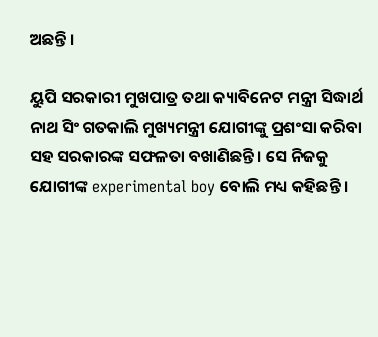ଅଛନ୍ତି ।

ୟୁପି ସରକାରୀ ମୁଖପାତ୍ର ତଥା କ୍ୟାବିନେଟ ମନ୍ତ୍ରୀ ସିଦ୍ଧାର୍ଥ ନାଥ ସିଂ ଗତକାଲି ମୁଖ୍ୟମନ୍ତ୍ରୀ ଯୋଗୀଙ୍କୁ ପ୍ରଶଂସା କରିବା ସହ ସରକାରଙ୍କ ସଫଳତା ବଖାଣିଛନ୍ତି । ସେ ନିଜକୁ ଯୋଗୀଙ୍କ experimental boy ବୋଲି ମଧ୍ୟ କହିଛନ୍ତି ।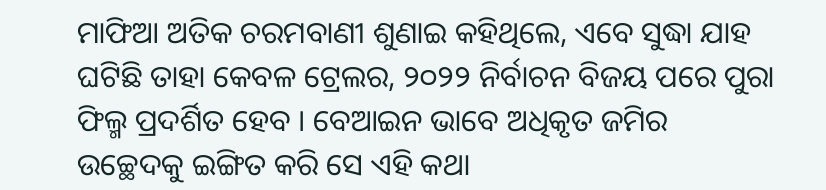ମାଫିଆ ଅତିକ ଚରମବାଣୀ ଶୁଣାଇ କହିଥିଲେ, ଏବେ ସୁଦ୍ଧା ଯାହ ଘଟିଛି ତାହା କେବଳ ଟ୍ରେଲର, ୨୦୨୨ ନିର୍ବାଚନ ବିଜୟ ପରେ ପୁରା ଫିଲ୍ମ ପ୍ରଦର୍ଶିତ ହେବ । ବେଆଇନ ଭାବେ ଅଧିକୃତ ଜମିର ଉଚ୍ଛେଦକୁ ଇଙ୍ଗିତ କରି ସେ ଏହି କଥା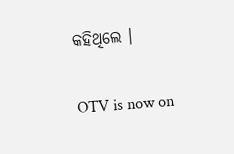କହିଥିଲେ ।

OTV is now on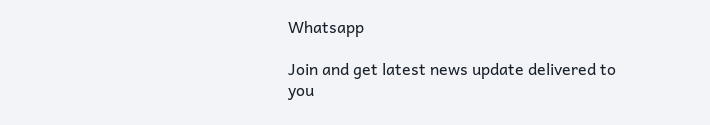Whatsapp

Join and get latest news update delivered to you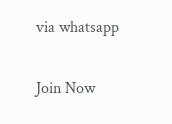via whatsapp

Join Now